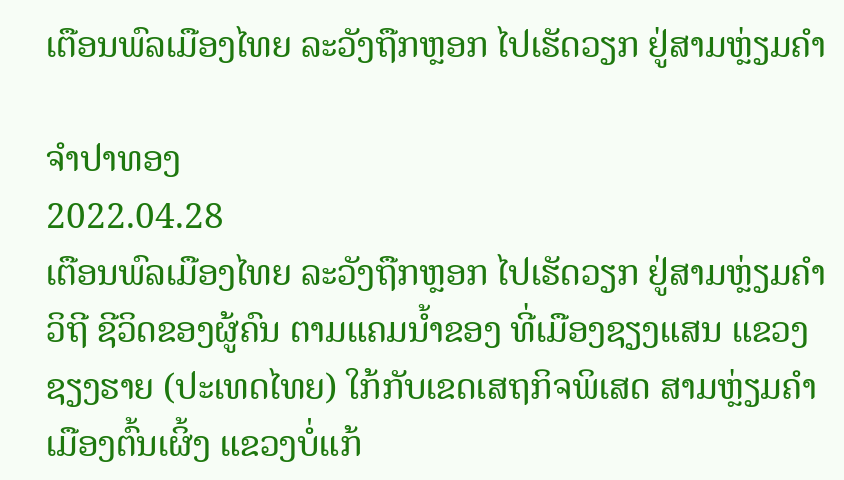ເຕືອນພົລເມືອງໄທຍ ລະວັງຖືກຫຼອກ ໄປເຮັດວຽກ ຢູ່ສາມຫຼ່ຽມຄຳ

ຈຳປາທອງ
2022.04.28
ເຕືອນພົລເມືອງໄທຍ ລະວັງຖືກຫຼອກ ໄປເຮັດວຽກ ຢູ່ສາມຫຼ່ຽມຄຳ ວິຖີ ຊີວິດຂອງຜູ້ຄົນ ຕາມແຄມນ້ຳຂອງ ທີ່ເມືອງຊຽງແສນ ແຂວງຊຽງຮາຍ (ປະເທດໄທຍ) ໃກ້ກັບເຂດເສຖກິຈພິເສດ ສາມຫຼ່ຽມຄຳ ເມືອງຕົ້ນເຜິ້ງ ແຂວງບໍ່ແກ້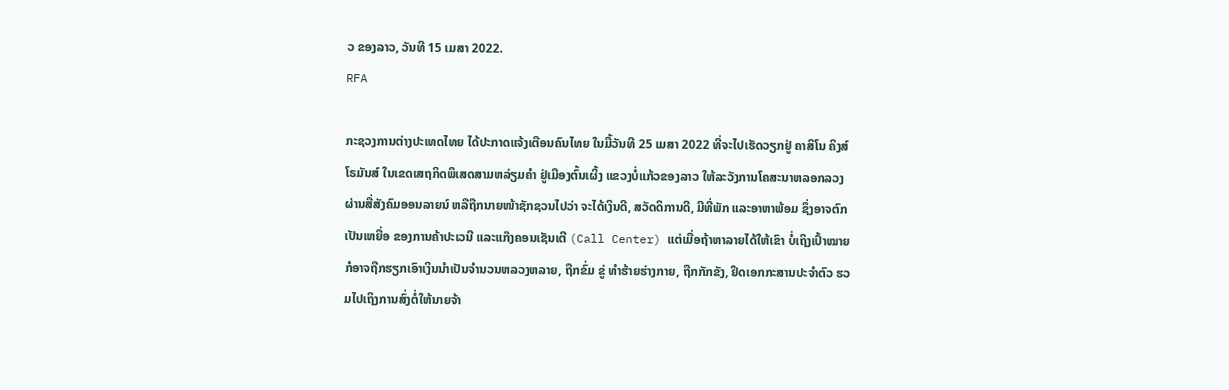ວ ຂອງລາວ, ວັນທີ 15 ເມສາ 2022.
RFA

ກະຊວງການຕ່າງປະເທດໄທຍ ໄດ້ປະກາດແຈ້ງເຕືອນຄົນໄທຍ ໃນມື້ວັນທີ 25 ເມສາ 2022 ທີ່ຈະໄປເຮັດວຽກຢູ່ ຄາສິໂນ ຄິງສ໌ໂຣມັນສ໌ ໃນເຂດເສຖກິດພິເສດສາມຫລ່ຽມຄໍາ ຢູ່ເມືອງຕົ້ນເຜິ້ງ ແຂວງບໍ່ແກ້ວຂອງລາວ ໃຫ້ລະວັງການໂຄສະນາຫລອກລວງ ຜ່ານສື່ສັງຄົມອອນລາຍນ໌ ຫລືຖືກນາຍໜ້າຊັກຊວນໄປວ່າ ຈະໄດ້ເງິນດີ, ສວັດດິການດີ, ມີທີ່ພັກ ແລະອາຫາພ້ອມ ຊຶ່ງອາຈຕົກເປັນເຫຍື່ອ ຂອງການຄ້າປະເວນີ ແລະແກ໊ງຄອນເຊັນເຕີ (Call Center) ແຕ່ເມື່ອຖ້າຫາລາຍໄດ້ໃຫ້ເຂົາ ບໍ່ເຖິງເປົ້າໝາຍ ກໍອາຈຖືກຮຽກເອົາເງິນນໍາເປັນຈໍານວນຫລວງຫລາຍ, ຖືກຂົ່ມ ຂູ່ ທໍາຮ້າຍຮ່າງກາຍ, ຖືກກັກຂັງ, ຢຶດເອກກະສານປະຈໍາຕົວ ຮວມໄປເຖິງການສົ່ງຕໍ່ໃຫ້ນາຍຈ້າ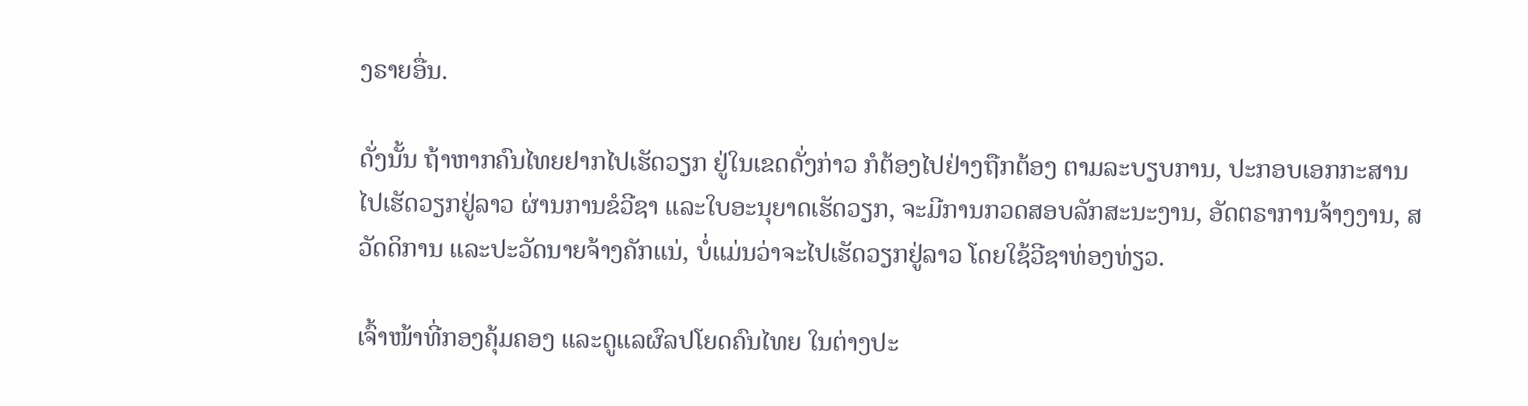ງຣາຍອື່ນ.

ດັ່ງນັ້ນ ຖ້າຫາກຄົນໄທຍຢາກໄປເຮັດວຽກ ຢູ່ໃນເຂດດັ່ງກ່າວ ກໍຕ້ອງໄປຢ່າງຖືກຕ້ອງ ຕາມລະບຽບການ, ປະກອບເອກກະສານໄປເຮັດວຽກຢູ່ລາວ ຜ່ານການຂໍວີຊາ ແລະໃບອະນຸຍາດເຮັດວຽກ, ຈະມີການກວດສອບລັກສະນະງານ, ອັດຕຣາການຈ້າງງານ, ສວັດດິການ ແລະປະວັດນາຍຈ້າງຄັກແນ່, ບໍ່ແມ່ນວ່າຈະໄປເຮັດວຽກຢູ່ລາວ ໂດຍໃຊ້ວີຊາທ່ອງທ່ຽວ.

ເຈົ້າໜ້າທີ່ກອງຄຸ້ມຄອງ ແລະດູແລຜົລປໂຍດຄົນໄທຍ ໃນຕ່າງປະ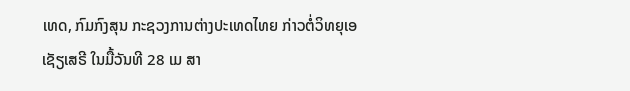ເທດ, ກົມກົງສຸນ ກະຊວງການຕ່າງປະເທດໄທຍ ກ່າວຕໍ່ວິທຍຸເອເຊັຽເສຣີ ໃນມື້ວັນທີ 28 ເມ ສາ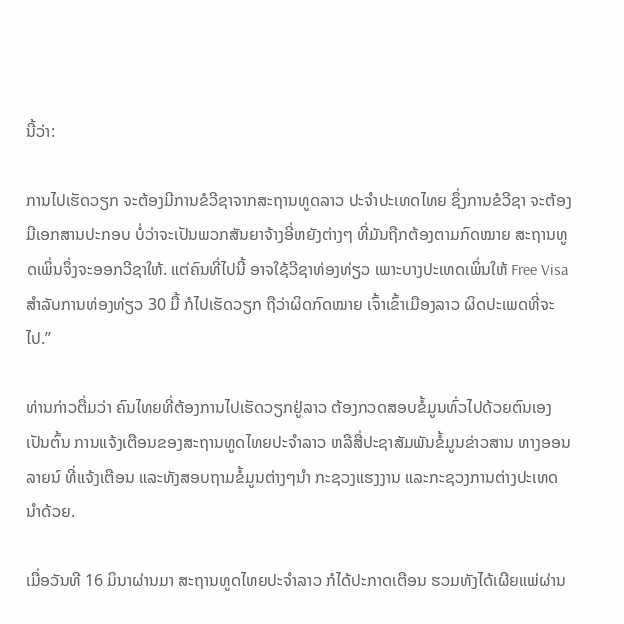ນີ້ວ່າ:

ການໄປເຮັດວຽກ ຈະຕ້ອງມີການຂໍວີຊາຈາກສະຖານທູດລາວ ປະຈໍາປະເທດໄທຍ ຊຶ່ງການຂໍວີຊາ ຈະຕ້ອງມີເອກສານປະກອບ ບໍ່ວ່າຈະເປັນພວກສັນຍາຈ້າງອີ່ຫຍັງຕ່າງໆ ທີ່ມັນຖືກຕ້ອງຕາມກົດໝາຍ ສະຖານທູດເພິ່ນຈຶ່ງຈະອອກວີຊາໃຫ້. ແຕ່ຄົນທີ່ໄປນີ້ ອາຈໃຊ້ວີຊາທ່ອງທ່ຽວ ເພາະບາງປະເທດເພິ່ນໃຫ້ Free Visa ສໍາລັບການທ່ອງທ່ຽວ 30 ມື້ ກໍໄປເຮັດວຽກ ຖືວ່າຜິດກົດໝາຍ ເຈົ້າເຂົ້າເມືອງລາວ ຜິດປະເພດທີ່ຈະໄປ.”

ທ່ານກ່າວຕື່ມວ່າ ຄົນໄທຍທີ່ຕ້ອງການໄປເຮັດວຽກຢູ່ລາວ ຕ້ອງກວດສອບຂໍ້ມູນທົ່ວໄປດ້ວຍຕົນເອງ ເປັນຕົ້ນ ການແຈ້ງເຕືອນຂອງສະຖານທູດໄທຍປະຈໍາລາວ ຫລືສື່ປະຊາສັມພັນຂໍ້ມູນຂ່າວສານ ທາງອອນລາຍນ໌ ທີ່ແຈ້ງເຕືອນ ແລະທັງສອບຖາມຂໍ້ມູນຕ່າງໆນໍາ ກະຊວງແຮງງານ ແລະກະຊວງການຕ່າງປະເທດນໍາດ້ວຍ.

ເມື່ອວັນທີ 16 ມິນາຜ່ານມາ ສະຖານທູດໄທຍປະຈໍາລາວ ກໍໄດ້ປະກາດເຕືອນ ຮວມທັງໄດ້ເຜີຍແພ່ຜ່ານ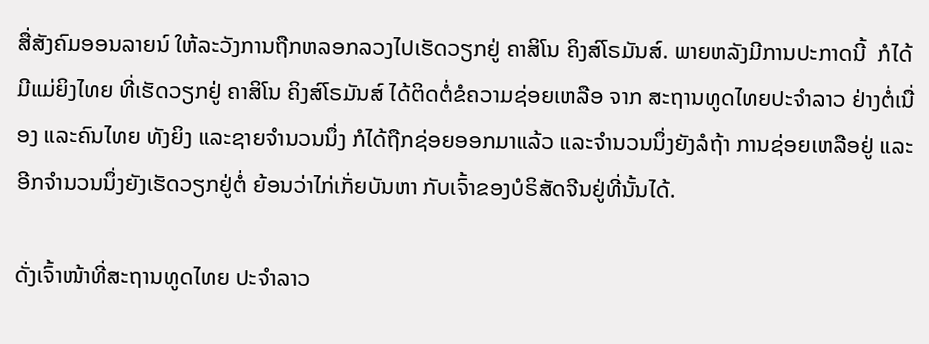ສື່ສັງຄົມອອນລາຍນ໌ ໃຫ້ລະວັງການຖືກຫລອກລວງໄປເຮັດວຽກຢູ່ ຄາສິໂນ ຄິງສ໌ໂຣມັນສ໌. ພາຍຫລັງມີການປະກາດນີ້  ກໍໄດ້ມີແມ່ຍິງໄທຍ ທີ່ເຮັດວຽກຢູ່ ຄາສິໂນ ຄິງສ໌ໂຣມັນສ໌ ໄດ້ຕິດຕໍ່ຂໍຄວາມຊ່ອຍເຫລືອ ຈາກ ສະຖານທູດໄທຍປະຈໍາລາວ ຢ່າງຕໍ່ເນື່ອງ ແລະຄົນໄທຍ ທັງຍິງ ແລະຊາຍຈໍານວນນຶ່ງ ກໍໄດ້ຖືກຊ່ອຍອອກມາແລ້ວ ແລະຈໍານວນນຶ່ງຍັງລໍຖ້າ ການຊ່ອຍເຫລືອຢູ່ ແລະອີກຈໍານວນນຶ່ງຍັງເຮັດວຽກຢູ່ຕໍ່ ຍ້ອນວ່າໄກ່ເກັ່ຍບັນຫາ ກັບເຈົ້າຂອງບໍຣິສັດຈີນຢູ່ທີ່ນັ້ນໄດ້.

ດັ່ງເຈົ້າໜ້າທີ່ສະຖານທູດໄທຍ ປະຈໍາລາວ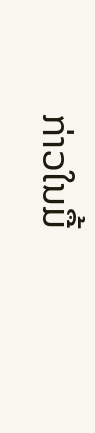ກ່າວໃນມື້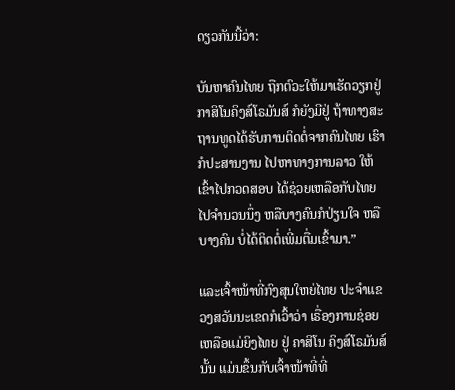ດຽວກັນນີ້ວ່າ:

ບັນຫາຄົນໄທຍ ຖືກຕົວະໃຫ້ມາເຮັດວຽກຢູ່ກາສິໂນຄິງສ໌ໂຣມັນສ໌ ກໍຍັງມີຢູ່ ຖ້າທາງສະຖານທູດໄດ້ຮັບການຕິດຕໍ່ຈາກຄົນໄທຍ ເຮົາກໍປະສານງານ ໄປຫາທາງການລາວ ໃຫ້ເຂົ້າໄປກວດສອບ ໄດ້ຊ່ວຍເຫລືອກັບໄທຍໄປຈໍານວນນຶ່ງ ຫລືບາງຄົນກໍປ່ຽນໃຈ ຫລືບາງຄົນ ບໍ່ໄດ້ຕິດຕໍ່ເພີ່ມຕື່ມເຂົ້າມາ.”

ແລະເຈົ້າໜ້າທີ່ກົງສຸນໃຫຍ່ໄທຍ ປະຈໍາແຂວງສວັນນະເຂດກໍເວົ້າວ່າ ເຣື່ອງການຊ່ອຍເຫລືອແມ່ຍິງໄທຍ ຢູ່ ຄາສິໂນ ຄິງສ໌ໂຣມັນສ໌ນັ້ນ ແມ່ນຂຶ້ນກັບເຈົ້າໜ້າທີ່ທີ່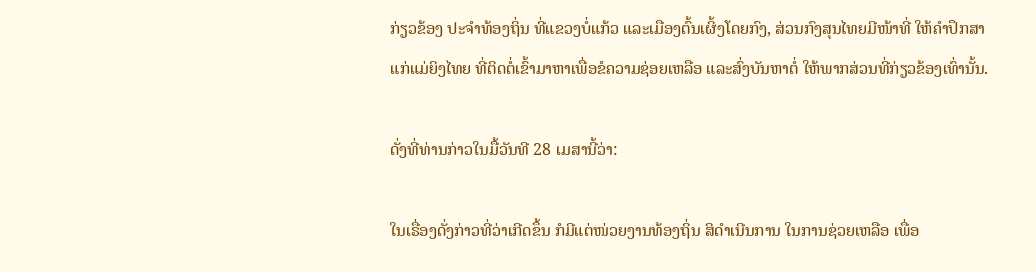ກ່ຽວຂ້ອງ ປະຈໍາທ້ອງຖິ່ນ ທີ່ແຂວງບໍ່ແກ້ວ ແລະເມືອງຕົ້ນເຜິ້ງໂດຍກົງ, ສ່ວນກົງສຸນໄທຍມີໜ້າທີ່ ໃຫ້ຄໍາປຶກສາແກ່ແມ່ຍິງໄທຍ ທີ່ຕິດຕໍ່ເຂົ້າມາຫາເພື່ອຂໍຄວາມຊ່ອຍເຫລືອ ແລະສົ່ງບັນຫາຕໍ່ ໃຫ້ພາກສ່ວນທີ່ກ່ຽວຂ້ອງເທົ່ານັ້ນ.

ດັ່ງທີ່ທ່ານກ່າວໃນມື້ວັນທີ 28 ເມສານີ້ວ່າ:

ໃນເຣື່ອງດັ່ງກ່າວທີ່ວ່າເກີດຂຶ້ນ ກໍມີແຕ່ໜ່ວຍງານທ້ອງຖິ່ນ ສິດໍາເນີນການ ໃນການຊ່ວຍເຫລືອ ເພື່ອ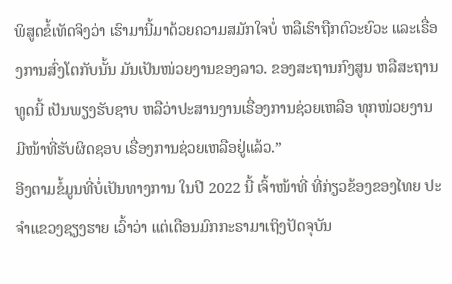ພິສູດຂໍ້ເທັດຈິງວ່າ ເຮົາມານີ້ມາດ້ວຍຄວາມສມັກໃຈບໍ່ ຫລືເຮົາຖືກຕົວະຍົວະ ແລະເຣື່ອງການສົ່ງໂຕກັບນັ້ນ ມັນເປັນໜ່ວຍງານຂອງລາວ. ຂອງສະຖານກົງສູນ ຫລືສະຖານທູດນີ້ ເປັນພຽງຮັບຊາບ ຫລືວ່າປະສານງານເຣື່ອງການຊ່ວຍເຫລືອ ທຸກໜ່ວຍງານມີໜ້າທີ່ຮັບຜິດຊອບ ເຣື່ອງການຊ່ວຍເຫລືອຢູ່ແລ້ວ.”
ອີງຕາມຂໍ້ມູນທີ່ບໍ່ເປັນທາງການ ໃນປີ 2022 ນີ້ ເຈົ້າໜ້າທີ່ ທີ່ກ່ຽວຂ້ອງຂອງໄທຍ ປະຈໍາແຂວງຊຽງຮາຍ ເວົ້າວ່າ ແຕ່ເດືອນມົກກະຣາມາເຖິງປັດຈຸບັນ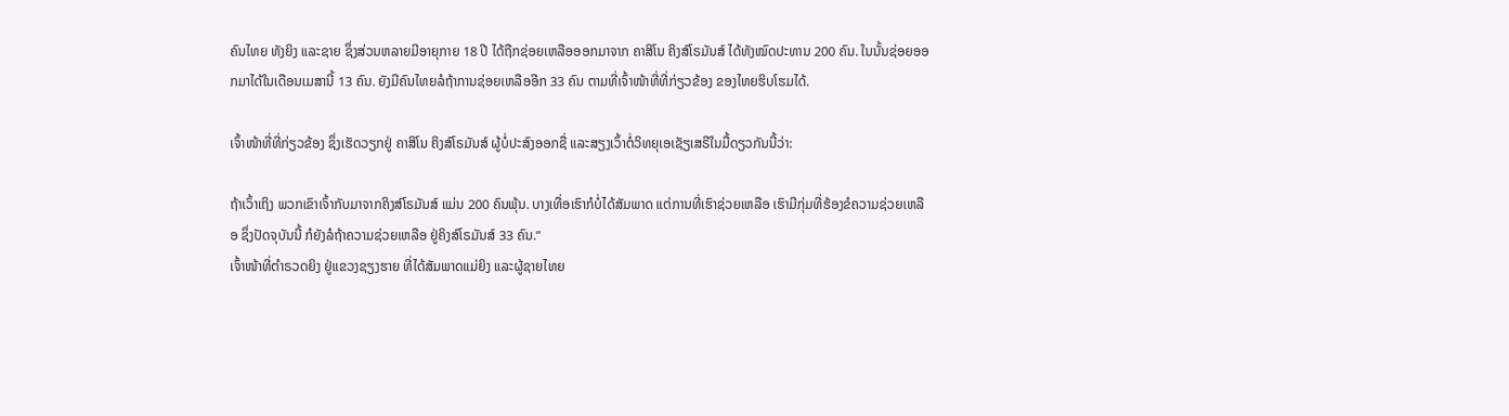ຄົນໄທຍ ທັງຍິງ ແລະຊາຍ ຊຶ່ງສ່ວນຫລາຍມີອາຍຸກາຍ 18 ປີ ໄດ້ຖືກຊ່ອຍເຫລືອອອກມາຈາກ ຄາສິໂນ ຄິງສ໌ໂຣມັນສ໌ ໄດ້ທັງໝົດປະທານ 200 ຄົນ. ໃນນັ້ນຊ່ອຍອອກມາໄດ້ໃນເດືອນເມສານີ້ 13 ຄົນ. ຍັງມີຄົນໄທຍລໍຖ້າການຊ່ອຍເຫລືອອີກ 33 ຄົນ ຕາມທີ່ເຈົ້າໜ້າທີ່ທີ່ກ່ຽວຂ້ອງ ຂອງໄທຍຮິບໂຮມໄດ້.

ເຈົ້າໜ້າທີ່ທີ່ກ່ຽວຂ້ອງ ຊຶ່ງເຮັດວຽກຢູ່ ຄາສິໂນ ຄິງສ໌ໂຣມັນສ໌ ຜູ້ບໍ່ປະສົງອອກຊື່ ແລະສຽງເວົ້າຕໍ່ວິທຍຸເອເຊັຽເສຣີໃນມື້ດຽວກັນນີ້ວ່າ:

ຖ້າເວົ້າເຖິງ ພວກເຂົາເຈົ້າກັບມາຈາກຄິງສ໌ໂຣມັນສ໌ ແມ່ນ 200 ຄົນພຸ້ນ. ບາງເທື່ອເຮົາກໍບໍ່ໄດ້ສັມພາດ ແຕ່ການທີ່ເຮົາຊ່ວຍເຫລືອ ເຮົາມີກຸ່ມທີ່ຮ້ອງຂໍຄວາມຊ່ວຍເຫລືອ ຊຶ່ງປັດຈຸບັນນີ້ ກໍຍັງລໍຖ້າຄວາມຊ່ວຍເຫລືອ ຢູ່ຄິງສ໌ໂຣມັນສ໌ 33 ຄົນ.”
ເຈົ້າໜ້າທີ່ຕໍາຣວດຍິງ ຢູ່ແຂວງຊຽງຮາຍ ທີ່ໄດ້ສັມພາດແມ່ຍິງ ແລະຜູ້ຊາຍໄທຍ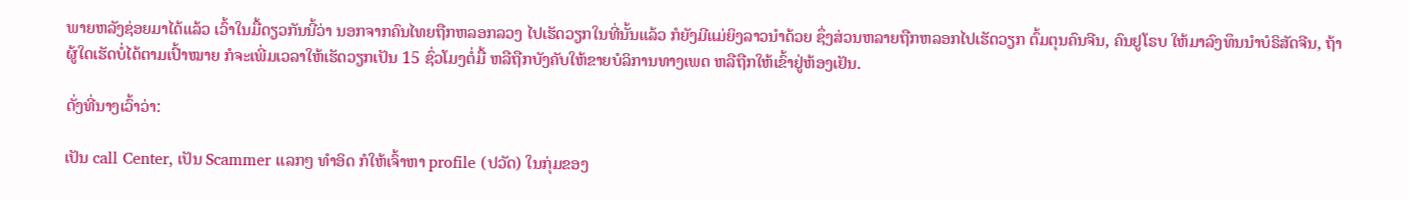ພາຍຫລັງຊ່ອຍມາໄດ້ແລ້ວ ເວົ້າໃນມື້ດຽວກັນນີ້ວ່າ ນອກຈາກຄົນໄທຍຖືກຫລອກລວງ ໄປເຮັດວຽກໃນທີ່ນັ້ນແລ້ວ ກໍຍັງມີແມ່ຍິງລາວນໍາດ້ວຍ ຊຶ່ງສ່ວນຫລາຍຖືກຫລອກໄປເຮັດວຽກ ຕົ້ມຕຸນຄົນຈີນ, ຄົນຢູໂຣບ ໃຫ້ມາລົງທຶນນໍາບໍຣິສັດຈີນ, ຖ້າຜູ້ໃດເຮັດບໍ່ໄດ້ຕາມເປົ້າໝາຍ ກໍຈະເພີ່ມເວລາໃຫ້ເຮັດວຽກເປັນ 15 ຊົ່ວໂມງຕໍ່ມື້ ຫລືຖືກບັງຄັບໃຫ້ຂາຍບໍລິການທາງເພດ ຫລືຖືກໃຫ້ເຂົ້າຢູ່ຫ້ອງເຢັນ.

ດັ່ງທີ່ນາງເວົ້າວ່າ:

ເປັນ call Center, ເປັນ Scammer ແລກໆ ທໍາອິດ ກໍໃຫ້ເຈົ້າຫາ profile (ປວັດ) ໃນກຸ່ມຂອງ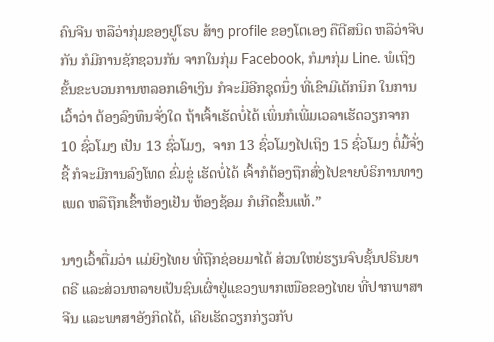ຄົນຈີນ ຫລືວ່າກຸ່ມຂອງຢູໂຣບ ສ້າງ profile ຂອງໂຕເອງ ຄືຕີສນິດ ຫລືວ່າຈີບກັນ ກໍມີການຊັກຊວນກັນ ຈາກໃນກຸ່ມ Facebook, ກໍມາກຸ່ມ Line. ພໍເຖິງຂັ້ນຂະບວນການຫລອກເອົາເງິນ ກໍຈະມີອີກຊຸດນຶ່ງ ທີ່ເຂົາມີເຕັກນິກ ໃນການເວົ້າວ່າ ຕ້ອງລົງທຶນຈັ່ງໃດ ຖ້າເຈົ້າເຮັດບໍ່ໄດ້ ເພິ່ນກໍເພີ່ມເວລາເຮັດວຽກຈາກ 10 ຊົ່ວໂມງ ເປັນ 13 ຊົ່ວໂມງ,  ຈາກ 13 ຊົ່ວໂມງໄປເຖິງ 15 ຊົ່ວໂມງ ຕໍ່ມື້ຈັ່ງຊີ້ ກໍຈະມີການລົງໂທດ ຂົ່ມຂູ່ ເຮັດບໍ່ໄດ້ ເຈົ້າກໍຕ້ອງຖືກສົ່ງໄປຂາຍບໍຣິການທາງເພດ ຫລືຖືກເຂົ້າຫ້ອງເຢັນ ຫ້ອງຊ້ອມ ກໍເກີດຂຶ້ນແທ້.”

ນາງເວົ້າຕື່ມວ່າ ແມ່ຍິງໄທຍ ທີ່ຖືກຊ່ອຍມາໄດ້ ສ່ວນໃຫຍ່ຮຽນຈົບຊັ້ນປຣິນຍາຕຣີ ແລະສ່ວນຫລາຍເປັນຊົນເຜົ່າຢູ່ແຂວງພາກເໜືອຂອງໄທຍ ທີ່ປາກພາສາຈີນ ແລະພາສາອັງກິດໄດ້, ເຄີຍເຮັດວຽກກ່ຽວກັບ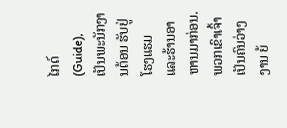ໄກດ໌ (Guide), ເປັນພະນັກງານຕ້ອນ ຮັບຢູ່ໂຮງແຮມ ແລະຮ້ານອາຫານມາກ່ອນ. ພວກເຂົາເຈົ້າເປັນຄົນວ່າງງານ ຍ້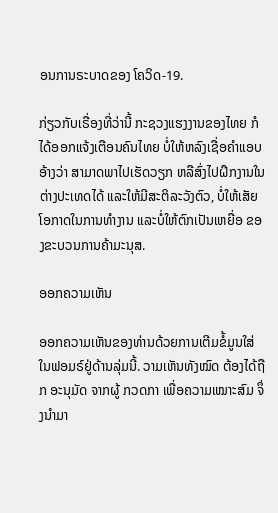ອນການຣະບາດຂອງ ໂຄວິດ-19.

ກ່ຽວກັບເຣື່ອງທີ່ວ່ານີ້ ກະຊວງແຮງງານຂອງໄທຍ ກໍໄດ້ອອກແຈ້ງເຕືອນຄົນໄທຍ ບໍ່ໃຫ້ຫລົງເຊື່ອຄໍາແອບອ້າງວ່າ ສາມາດພາໄປເຮັດວຽກ ຫລືສົ່ງໄປຝຶກງານໃນຕ່າງປະເທດໄດ້ ແລະໃຫ້ມີສະຕິລະວັງຕົວ, ບໍ່ໃຫ້ເສັຍໂອກາດໃນການທໍາງານ ແລະບໍ່ໃຫ້ຕົກເປັນເຫຍື່ອ ຂອງຂະບວນການຄ້າມະນຸສ.

ອອກຄວາມເຫັນ

ອອກຄວາມເຫັນຂອງທ່ານດ້ວຍການເຕີມຂໍ້ມູນໃສ່ໃນຟອມຣ໌ຢູ່ດ້ານລຸ່ມນີ້. ວາມເຫັນທັງໝົດ ຕ້ອງໄດ້ຖືກ ອະນຸມັດ ຈາກຜູ້ ກວດກາ ເພື່ອຄວາມເໝາະສົມ ຈຶ່ງນໍາມາ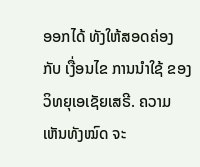ອອກໄດ້ ທັງໃຫ້ສອດຄ່ອງ ກັບ ເງື່ອນໄຂ ການນຳໃຊ້ ຂອງ ວິທຍຸເອເຊັຍເສຣີ. ຄວາມເຫັນທັງໝົດ ຈະ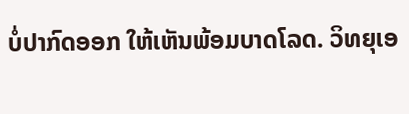ບໍ່ປາກົດອອກ ໃຫ້ເຫັນພ້ອມບາດໂລດ. ວິທຍຸເອ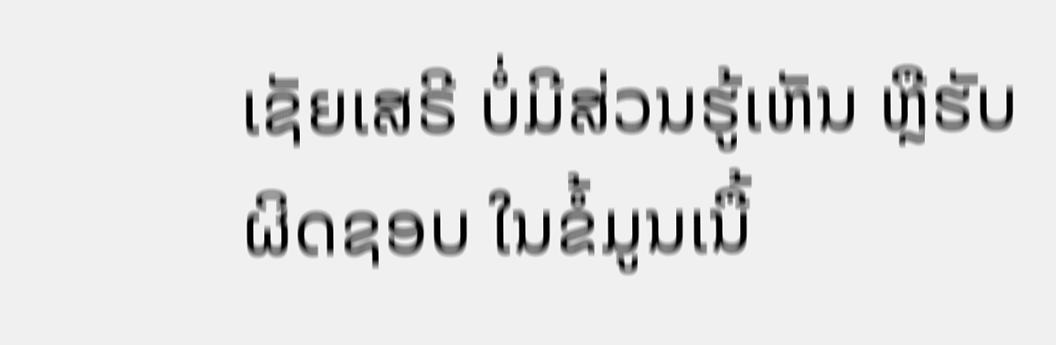ເຊັຍເສຣີ ບໍ່ມີສ່ວນຮູ້ເຫັນ ຫຼືຮັບຜິດຊອບ ໃນຂໍ້ມູນເນື້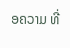ອຄວາມ ທີ່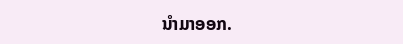ນໍາມາອອກ.